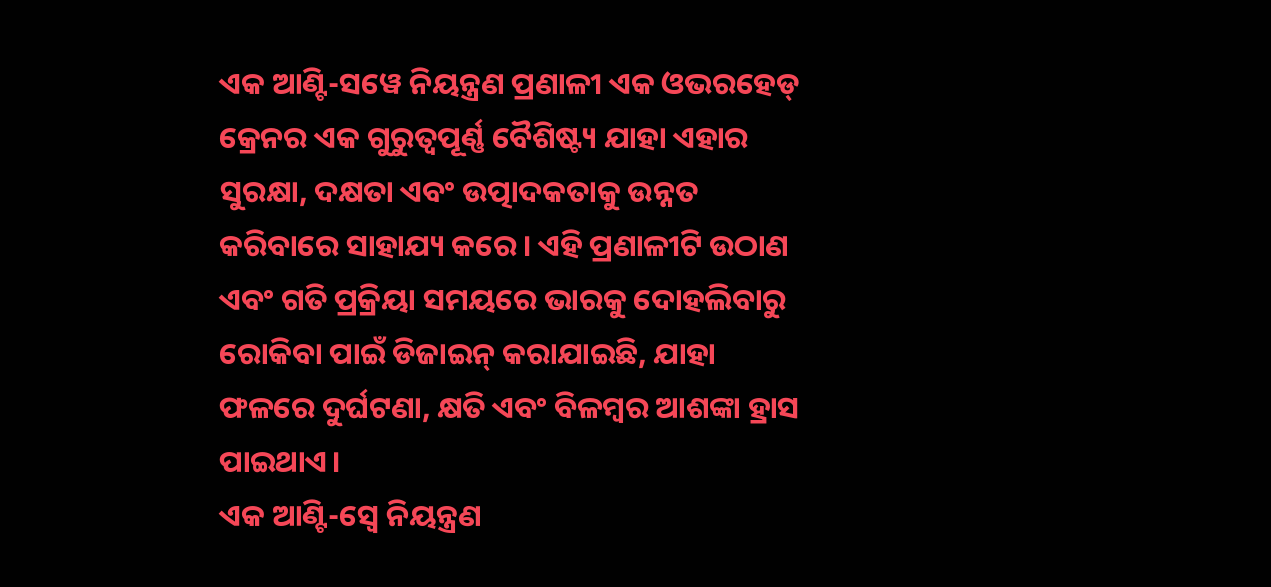ଏକ ଆଣ୍ଟି-ସୱେ ନିୟନ୍ତ୍ରଣ ପ୍ରଣାଳୀ ଏକ ଓଭରହେଡ୍ କ୍ରେନର ଏକ ଗୁରୁତ୍ୱପୂର୍ଣ୍ଣ ବୈଶିଷ୍ଟ୍ୟ ଯାହା ଏହାର ସୁରକ୍ଷା, ଦକ୍ଷତା ଏବଂ ଉତ୍ପାଦକତାକୁ ଉନ୍ନତ କରିବାରେ ସାହାଯ୍ୟ କରେ। ଏହି ପ୍ରଣାଳୀଟି ଉଠାଣ ଏବଂ ଗତି ପ୍ରକ୍ରିୟା ସମୟରେ ଭାରକୁ ଦୋହଲିବାରୁ ରୋକିବା ପାଇଁ ଡିଜାଇନ୍ କରାଯାଇଛି, ଯାହା ଫଳରେ ଦୁର୍ଘଟଣା, କ୍ଷତି ଏବଂ ବିଳମ୍ବର ଆଶଙ୍କା ହ୍ରାସ ପାଇଥାଏ।
ଏକ ଆଣ୍ଟି-ସ୍ୱେ ନିୟନ୍ତ୍ରଣ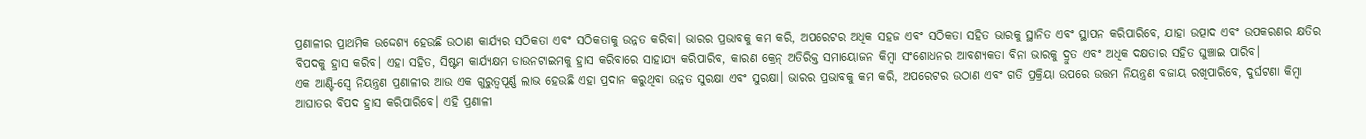ପ୍ରଣାଳୀର ପ୍ରାଥମିକ ଉଦ୍ଦେଶ୍ୟ ହେଉଛି ଉଠାଣ କାର୍ଯ୍ୟର ସଠିକତା ଏବଂ ସଠିକତାକୁ ଉନ୍ନତ କରିବା। ଭାରର ପ୍ରଭାବକୁ କମ କରି, ଅପରେଟର ଅଧିକ ସହଜ ଏବଂ ସଠିକତା ସହିତ ଭାରକୁ ସ୍ଥାନିତ ଏବଂ ସ୍ଥାପନ କରିପାରିବେ, ଯାହା ଉତ୍ପାଦ ଏବଂ ଉପକରଣର କ୍ଷତିର ବିପଦକୁ ହ୍ରାସ କରିବ। ଏହା ସହିତ, ସିଷ୍ଟମ କାର୍ଯ୍ୟକ୍ଷମ ଡାଉନଟାଇମକୁ ହ୍ରାସ କରିବାରେ ସାହାଯ୍ୟ କରିପାରିବ, କାରଣ କ୍ରେନ୍ ଅତିରିକ୍ତ ସମାୟୋଜନ କିମ୍ବା ସଂଶୋଧନର ଆବଶ୍ୟକତା ବିନା ଭାରକୁ ଦ୍ରୁତ ଏବଂ ଅଧିକ ଦକ୍ଷତାର ସହିତ ଘୁଞ୍ଚାଇ ପାରିବ।
ଏକ ଆଣ୍ଟି-ସ୍ୱେ ନିୟନ୍ତ୍ରଣ ପ୍ରଣାଳୀର ଆଉ ଏକ ଗୁରୁତ୍ୱପୂର୍ଣ୍ଣ ଲାଭ ହେଉଛି ଏହା ପ୍ରଦାନ କରୁଥିବା ଉନ୍ନତ ସୁରକ୍ଷା ଏବଂ ସୁରକ୍ଷା। ଭାରର ପ୍ରଭାବକୁ କମ କରି, ଅପରେଟର ଉଠାଣ ଏବଂ ଗତି ପ୍ରକ୍ରିୟା ଉପରେ ଉତ୍ତମ ନିୟନ୍ତ୍ରଣ ବଜାୟ ରଖିପାରିବେ, ଦୁର୍ଘଟଣା କିମ୍ବା ଆଘାତର ବିପଦ ହ୍ରାସ କରିପାରିବେ। ଏହି ପ୍ରଣାଳୀ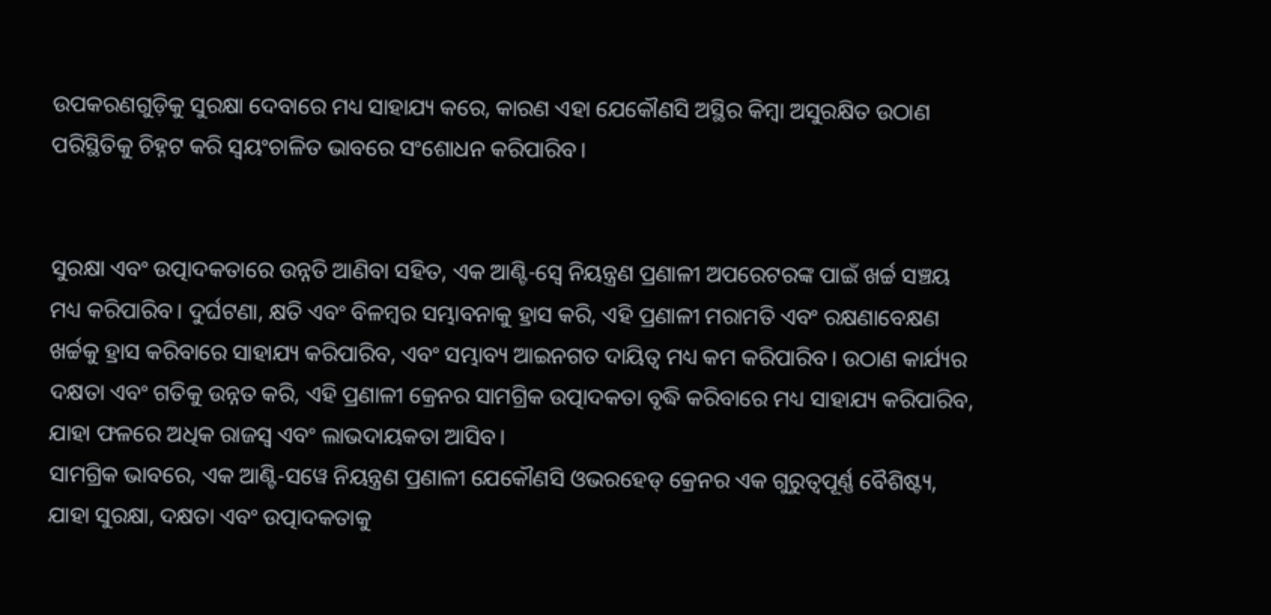ଉପକରଣଗୁଡ଼ିକୁ ସୁରକ୍ଷା ଦେବାରେ ମଧ୍ୟ ସାହାଯ୍ୟ କରେ, କାରଣ ଏହା ଯେକୌଣସି ଅସ୍ଥିର କିମ୍ବା ଅସୁରକ୍ଷିତ ଉଠାଣ ପରିସ୍ଥିତିକୁ ଚିହ୍ନଟ କରି ସ୍ୱୟଂଚାଳିତ ଭାବରେ ସଂଶୋଧନ କରିପାରିବ।


ସୁରକ୍ଷା ଏବଂ ଉତ୍ପାଦକତାରେ ଉନ୍ନତି ଆଣିବା ସହିତ, ଏକ ଆଣ୍ଟି-ସ୍ୱେ ନିୟନ୍ତ୍ରଣ ପ୍ରଣାଳୀ ଅପରେଟରଙ୍କ ପାଇଁ ଖର୍ଚ୍ଚ ସଞ୍ଚୟ ମଧ୍ୟ କରିପାରିବ। ଦୁର୍ଘଟଣା, କ୍ଷତି ଏବଂ ବିଳମ୍ବର ସମ୍ଭାବନାକୁ ହ୍ରାସ କରି, ଏହି ପ୍ରଣାଳୀ ମରାମତି ଏବଂ ରକ୍ଷଣାବେକ୍ଷଣ ଖର୍ଚ୍ଚକୁ ହ୍ରାସ କରିବାରେ ସାହାଯ୍ୟ କରିପାରିବ, ଏବଂ ସମ୍ଭାବ୍ୟ ଆଇନଗତ ଦାୟିତ୍ବ ମଧ୍ୟ କମ କରିପାରିବ। ଉଠାଣ କାର୍ଯ୍ୟର ଦକ୍ଷତା ଏବଂ ଗତିକୁ ଉନ୍ନତ କରି, ଏହି ପ୍ରଣାଳୀ କ୍ରେନର ସାମଗ୍ରିକ ଉତ୍ପାଦକତା ବୃଦ୍ଧି କରିବାରେ ମଧ୍ୟ ସାହାଯ୍ୟ କରିପାରିବ, ଯାହା ଫଳରେ ଅଧିକ ରାଜସ୍ୱ ଏବଂ ଲାଭଦାୟକତା ଆସିବ।
ସାମଗ୍ରିକ ଭାବରେ, ଏକ ଆଣ୍ଟି-ସୱେ ନିୟନ୍ତ୍ରଣ ପ୍ରଣାଳୀ ଯେକୌଣସି ଓଭରହେଡ୍ କ୍ରେନର ଏକ ଗୁରୁତ୍ୱପୂର୍ଣ୍ଣ ବୈଶିଷ୍ଟ୍ୟ, ଯାହା ସୁରକ୍ଷା, ଦକ୍ଷତା ଏବଂ ଉତ୍ପାଦକତାକୁ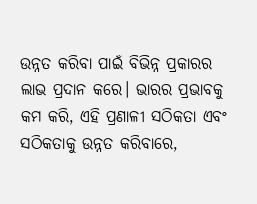ଉନ୍ନତ କରିବା ପାଇଁ ବିଭିନ୍ନ ପ୍ରକାରର ଲାଭ ପ୍ରଦାନ କରେ। ଭାରର ପ୍ରଭାବକୁ କମ କରି, ଏହି ପ୍ରଣାଳୀ ସଠିକତା ଏବଂ ସଠିକତାକୁ ଉନ୍ନତ କରିବାରେ,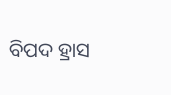ବିପଦ ହ୍ରାସ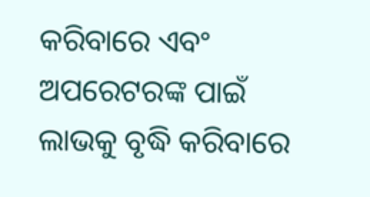କରିବାରେ ଏବଂ ଅପରେଟରଙ୍କ ପାଇଁ ଲାଭକୁ ବୃଦ୍ଧି କରିବାରେ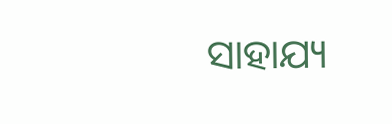ସାହାଯ୍ୟ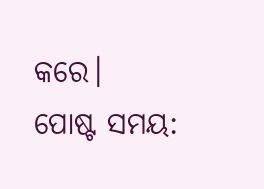କରେ।
ପୋଷ୍ଟ ସମୟ: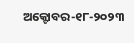ଅକ୍ଟୋବର-୧୮-୨୦୨୩